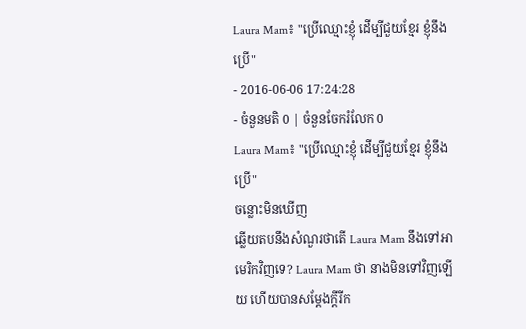Laura Mam៖ "ប្រើឈ្មោះខ្ញុំ ដើម្បីជួយខ្មែរ ខ្ញុំនឹងប្រើ"
- 2016-06-06 17:24:28
- ចំនួនមតិ 0 | ចំនួនចែករំលែក 0
Laura Mam៖ "ប្រើឈ្មោះខ្ញុំ ដើម្បីជួយខ្មែរ ខ្ញុំនឹងប្រើ"
ចន្លោះមិនឃើញ
ឆ្លើយតបនឹងសំណួរថាតើ Laura Mam នឹងទៅអាមេរិកវិញទេ? Laura Mam ថា នាងមិនទៅវិញឡើយ ហើយបានសម្ដែងក្ដីរីក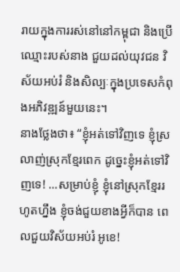រាយក្នុងការរស់នៅនៅកម្ពុជា និងប្រើឈ្មោះរបស់នាង ជួយដល់យុវជន វិស័យអប់រំ និងសិល្បៈក្នុងប្រទេសកំពុងអភិវឌ្ឍន៍មួយនេះ។
នាងថ្លែងថា៖ “ខ្ញុំអត់ទៅវិញទេ ខ្ញុំស្រលាញ់ស្រុកខ្មែរពេក ដូច្នេះខ្ញុំអត់ទៅវិញទេ! ...សម្រាប់ខ្ញុំ ខ្ញុំនៅស្រុកខ្មែររហូតហ្នឹង ខ្ញុំចង់ជួយខាងអ្វីក៏បាន ពេលជួយវិស័យអប់រំ អូខេ!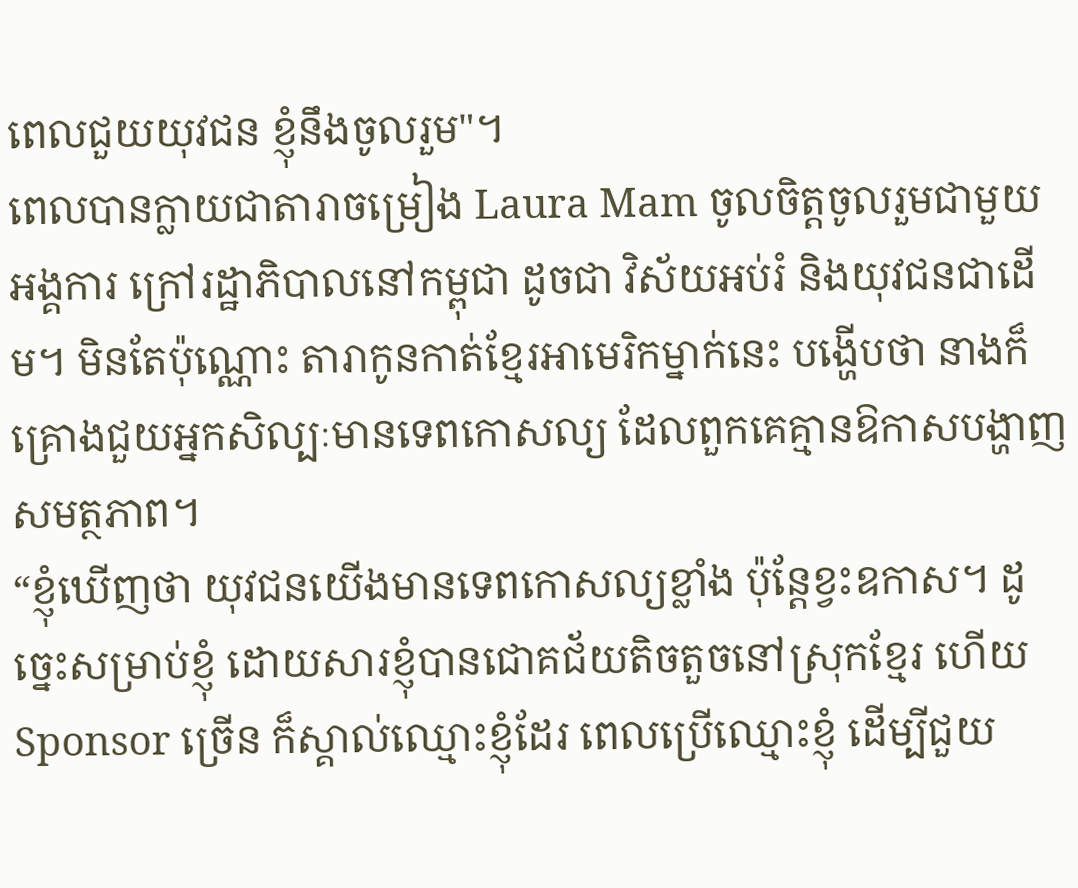ពេលជួយយុវជន ខ្ញុំនឹងចូលរួម"។
ពេលបានក្លាយជាតារាចម្រៀង Laura Mam ចូលចិត្តចូលរួមជាមួយអង្គការ ក្រៅរដ្ឋាភិបាលនៅកម្ពុជា ដូចជា វិស័យអប់រំ និងយុវជនជាដើម។ មិនតែប៉ុណ្ណោះ តារាកូនកាត់ខ្មែរអាមេរិកម្នាក់នេះ បង្ហើបថា នាងក៏គ្រោងជួយអ្នកសិល្បៈមានទេពកោសល្យ ដែលពួកគេគ្មានឱកាសបង្ហាញសមត្ថភាព។
“ខ្ញុំឃើញថា យុវជនយើងមានទេពកោសល្យខ្លាំង ប៉ុន្តែខ្វះឧកាស។ ដូច្នេះសម្រាប់ខ្ញុំ ដោយសារខ្ញុំបានជោគជ័យតិចតួចនៅស្រុកខ្មែរ ហើយ Sponsor ច្រើន ក៏ស្គាល់ឈ្មោះខ្ញុំដែរ ពេលប្រើឈ្មោះខ្ញុំ ដើម្បីជួយ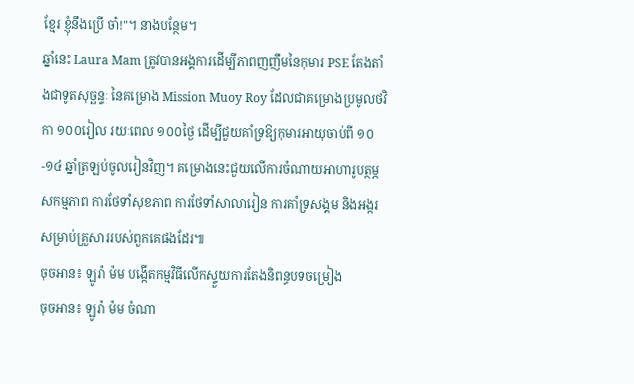ខ្មែរ ខ្ញុំនឹងប្រើ ចា៎!"។ នាងបន្ថែម។
ឆ្នាំនេះ Laura Mam ត្រូវបានអង្គការដើម្បីភាពញញឹមនៃកុមារ PSE តែងតាំងជាទូតសុច្ឆន្ទៈ នៃគម្រោង Mission Muoy Roy ដែលជាគម្រោងប្រមូលថវិកា ១០០រៀល រយៈពេល ១០០ថ្ងៃ ដើម្បីជួយគាំទ្រឱ្យកុមារអាយុចាប់ពី ១០-១៤ ឆ្នាំត្រឡប់ចូលរៀនវិញ។ គម្រោងនេះជួយលើការចំណាយអាហារូបត្ថម្ភ សកម្មភាព ការថែទាំសុខភាព ការថែទាំសាលារៀន ការគាំទ្រសង្គម និងអង្ករសម្រាប់គ្រួសាររបស់ពួកគេផងដែរ៕
ចុចអាន៖ ឡូរ៉ា ម៉ម បង្កើតកម្មវិធីលើកស្ទួយការតែងនិពន្ធបទចម្រៀង
ចុចអាន៖ ឡូរ៉ា ម៉ម ចំណា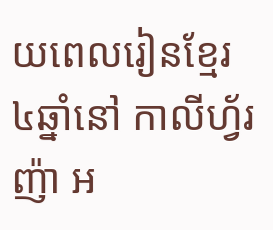យពេលរៀនខ្មែរ ៤ឆ្នាំនៅ កាលីហ្វ័រញ៉ា អ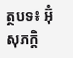ត្ថបទ៖ អ៊ុំ សុភក្តិ